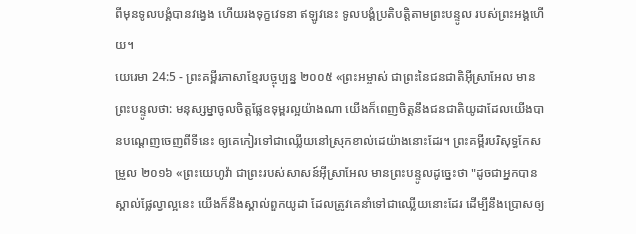ពីមុនទូលបង្គំបានវង្វេង ហើយរងទុក្ខវេទនា ឥឡូវនេះ ទូលបង្គំប្រតិបត្តិតាមព្រះបន្ទូល របស់ព្រះអង្គហើយ។
យេរេមា 24:5 - ព្រះគម្ពីរភាសាខ្មែរបច្ចុប្បន្ន ២០០៥ «ព្រះអម្ចាស់ ជាព្រះនៃជនជាតិអ៊ីស្រាអែល មានព្រះបន្ទូលថា: មនុស្សម្នាចូលចិត្តផ្លែឧទុម្ពរល្អយ៉ាងណា យើងក៏ពេញចិត្តនឹងជនជាតិយូដាដែលយើងបានបណ្ដេញចេញពីទីនេះ ឲ្យគេកៀរទៅជាឈ្លើយនៅស្រុកខាល់ដេយ៉ាងនោះដែរ។ ព្រះគម្ពីរបរិសុទ្ធកែសម្រួល ២០១៦ «ព្រះយេហូវ៉ា ជាព្រះរបស់សាសន៍អ៊ីស្រាអែល មានព្រះបន្ទូលដូច្នេះថា "ដូចជាអ្នកបានស្គាល់ផ្លែល្វាល្អនេះ យើងក៏នឹងស្គាល់ពួកយូដា ដែលត្រូវគេនាំទៅជាឈ្លើយនោះដែរ ដើម្បីនឹងប្រោសឲ្យ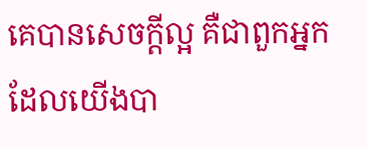គេបានសេចក្ដីល្អ គឺជាពួកអ្នកដែលយើងបា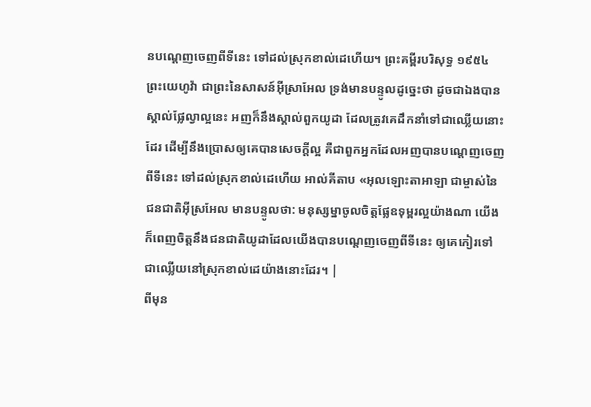នបណ្តេញចេញពីទីនេះ ទៅដល់ស្រុកខាល់ដេហើយ។ ព្រះគម្ពីរបរិសុទ្ធ ១៩៥៤ ព្រះយេហូវ៉ា ជាព្រះនៃសាសន៍អ៊ីស្រាអែល ទ្រង់មានបន្ទូលដូច្នេះថា ដូចជាឯងបានស្គាល់ផ្លែល្វាល្អនេះ អញក៏នឹងស្គាល់ពួកយូដា ដែលត្រូវគេដឹកនាំទៅជាឈ្លើយនោះដែរ ដើម្បីនឹងប្រោសឲ្យគេបានសេចក្ដីល្អ គឺជាពួកអ្នកដែលអញបានបណ្តេញចេញពីទីនេះ ទៅដល់ស្រុកខាល់ដេហើយ អាល់គីតាប «អុលឡោះតាអាឡា ជាម្ចាស់នៃជនជាតិអ៊ីស្រអែល មានបន្ទូលថា: មនុស្សម្នាចូលចិត្តផ្លែឧទុម្ពរល្អយ៉ាងណា យើងក៏ពេញចិត្តនឹងជនជាតិយូដាដែលយើងបានបណ្ដេញចេញពីទីនេះ ឲ្យគេកៀរទៅជាឈ្លើយនៅស្រុកខាល់ដេយ៉ាងនោះដែរ។ |
ពីមុន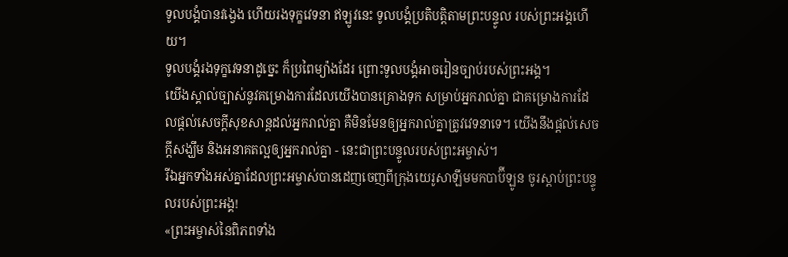ទូលបង្គំបានវង្វេង ហើយរងទុក្ខវេទនា ឥឡូវនេះ ទូលបង្គំប្រតិបត្តិតាមព្រះបន្ទូល របស់ព្រះអង្គហើយ។
ទូលបង្គំរងទុក្ខវេទនាដូច្នេះ ក៏ប្រពៃម្យ៉ាងដែរ ព្រោះទូលបង្គំអាចរៀនច្បាប់របស់ព្រះអង្គ។
យើងស្គាល់ច្បាស់នូវគម្រោងការដែលយើងបានគ្រោងទុក សម្រាប់អ្នករាល់គ្នា ជាគម្រោងការដែលផ្ដល់សេចក្ដីសុខសាន្តដល់អ្នករាល់គ្នា គឺមិនមែនឲ្យអ្នករាល់គ្នាត្រូវវេទនាទេ។ យើងនឹងផ្ដល់សេចក្ដីសង្ឃឹម និងអនាគតល្អឲ្យអ្នករាល់គ្នា - នេះជាព្រះបន្ទូលរបស់ព្រះអម្ចាស់។
រីឯអ្នកទាំងអស់គ្នាដែលព្រះអម្ចាស់បានដេញចេញពីក្រុងយេរូសាឡឹមមកបាប៊ីឡូន ចូរស្ដាប់ព្រះបន្ទូលរបស់ព្រះអង្គ!
«ព្រះអម្ចាស់នៃពិភពទាំង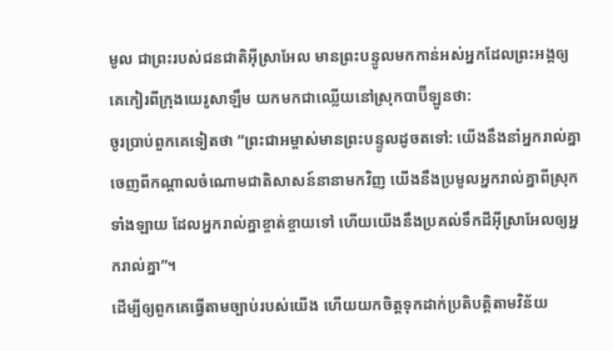មូល ជាព្រះរបស់ជនជាតិអ៊ីស្រាអែល មានព្រះបន្ទូលមកកាន់អស់អ្នកដែលព្រះអង្គឲ្យគេកៀរពីក្រុងយេរូសាឡឹម យកមកជាឈ្លើយនៅស្រុកបាប៊ីឡូនថា:
ចូរប្រាប់ពួកគេទៀតថា “ព្រះជាអម្ចាស់មានព្រះបន្ទូលដូចតទៅ: យើងនឹងនាំអ្នករាល់គ្នាចេញពីកណ្ដាលចំណោមជាតិសាសន៍នានាមកវិញ យើងនឹងប្រមូលអ្នករាល់គ្នាពីស្រុកទាំងឡាយ ដែលអ្នករាល់គ្នាខ្ចាត់ខ្ចាយទៅ ហើយយើងនឹងប្រគល់ទឹកដីអ៊ីស្រាអែលឲ្យអ្នករាល់គ្នា”។
ដើម្បីឲ្យពួកគេធ្វើតាមច្បាប់របស់យើង ហើយយកចិត្តទុកដាក់ប្រតិបត្តិតាមវិន័យ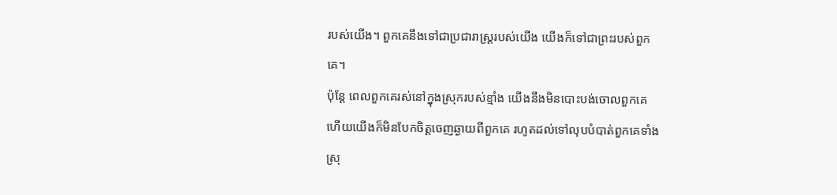របស់យើង។ ពួកគេនឹងទៅជាប្រជារាស្ត្ររបស់យើង យើងក៏ទៅជាព្រះរបស់ពួកគេ។
ប៉ុន្តែ ពេលពួកគេរស់នៅក្នុងស្រុករបស់ខ្មាំង យើងនឹងមិនបោះបង់ចោលពួកគេ ហើយយើងក៏មិនបែកចិត្តចេញឆ្ងាយពីពួកគេ រហូតដល់ទៅលុបបំបាត់ពួកគេទាំងស្រុ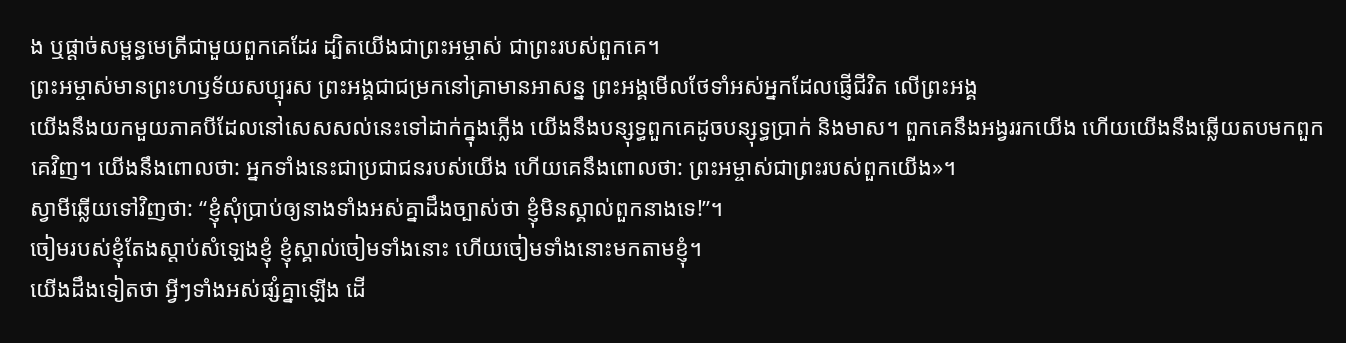ង ឬផ្ដាច់សម្ពន្ធមេត្រីជាមួយពួកគេដែរ ដ្បិតយើងជាព្រះអម្ចាស់ ជាព្រះរបស់ពួកគេ។
ព្រះអម្ចាស់មានព្រះហឫទ័យសប្បុរស ព្រះអង្គជាជម្រកនៅគ្រាមានអាសន្ន ព្រះអង្គមើលថែទាំអស់អ្នកដែលផ្ញើជីវិត លើព្រះអង្គ
យើងនឹងយកមួយភាគបីដែលនៅសេសសល់នេះទៅដាក់ក្នុងភ្លើង យើងនឹងបន្សុទ្ធពួកគេដូចបន្សុទ្ធប្រាក់ និងមាស។ ពួកគេនឹងអង្វររកយើង ហើយយើងនឹងឆ្លើយតបមកពួកគេវិញ។ យើងនឹងពោលថា: អ្នកទាំងនេះជាប្រជាជនរបស់យើង ហើយគេនឹងពោលថា: ព្រះអម្ចាស់ជាព្រះរបស់ពួកយើង»។
ស្វាមីឆ្លើយទៅវិញថា: “ខ្ញុំសុំប្រាប់ឲ្យនាងទាំងអស់គ្នាដឹងច្បាស់ថា ខ្ញុំមិនស្គាល់ពួកនាងទេ!”។
ចៀមរបស់ខ្ញុំតែងស្ដាប់សំឡេងខ្ញុំ ខ្ញុំស្គាល់ចៀមទាំងនោះ ហើយចៀមទាំងនោះមកតាមខ្ញុំ។
យើងដឹងទៀតថា អ្វីៗទាំងអស់ផ្សំគ្នាឡើង ដើ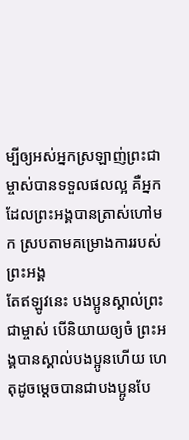ម្បីឲ្យអស់អ្នកស្រឡាញ់ព្រះជាម្ចាស់បានទទួលផលល្អ គឺអ្នកដែលព្រះអង្គបានត្រាស់ហៅមក ស្របតាមគម្រោងការរបស់ព្រះអង្គ
តែឥឡូវនេះ បងប្អូនស្គាល់ព្រះជាម្ចាស់ បើនិយាយឲ្យចំ ព្រះអង្គបានស្គាល់បងប្អូនហើយ ហេតុដូចម្ដេចបានជាបងប្អូនបែ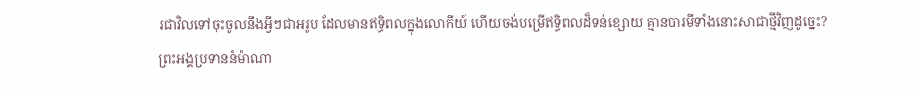រជាវិលទៅចុះចូលនឹងអ្វីៗជាអរូប ដែលមានឥទ្ធិពលក្នុងលោកីយ៍ ហើយចង់បម្រើឥទ្ធិពលដ៏ទន់ខ្សោយ គ្មានបារមីទាំងនោះសាជាថ្មីវិញដូច្នេះ?
ព្រះអង្គប្រទាននំម៉ាណា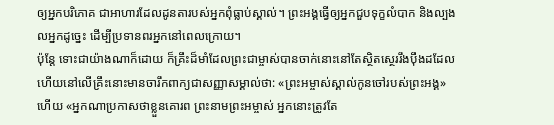ឲ្យអ្នកបរិភោគ ជាអាហារដែលដូនតារបស់អ្នកពុំធ្លាប់ស្គាល់។ ព្រះអង្គធ្វើឲ្យអ្នកជួបទុក្ខលំបាក និងល្បងលអ្នកដូច្នេះ ដើម្បីប្រទានពរអ្នកនៅពេលក្រោយ។
ប៉ុន្តែ ទោះជាយ៉ាងណាក៏ដោយ ក៏គ្រឹះដ៏មាំដែលព្រះជាម្ចាស់បានចាក់នោះនៅតែស្ថិតស្ថេររឹងប៉ឹងដដែល ហើយនៅលើគ្រឹះនោះមានចារឹកពាក្យជាសញ្ញាសម្គាល់ថា: «ព្រះអម្ចាស់ស្គាល់កូនចៅរបស់ព្រះអង្គ» ហើយ «អ្នកណាប្រកាសថាខ្លួនគោរព ព្រះនាមព្រះអម្ចាស់ អ្នកនោះត្រូវតែ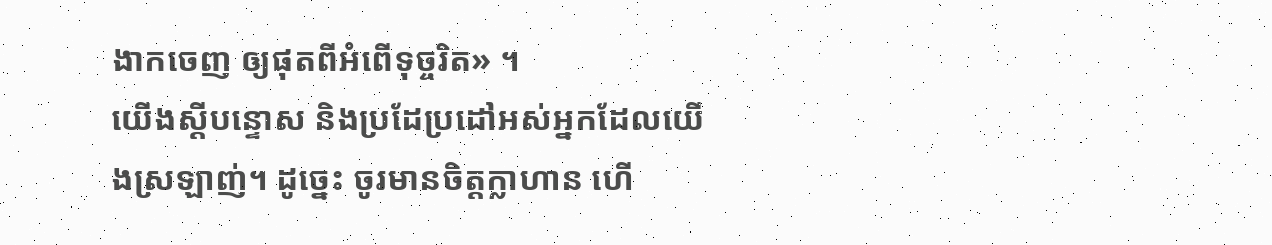ងាកចេញ ឲ្យផុតពីអំពើទុច្ចរិត» ។
យើងស្ដីបន្ទោស និងប្រដែប្រដៅអស់អ្នកដែលយើងស្រឡាញ់។ ដូច្នេះ ចូរមានចិត្តក្លាហាន ហើ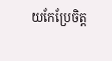យកែប្រែចិត្ត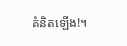គំនិតឡើង!។